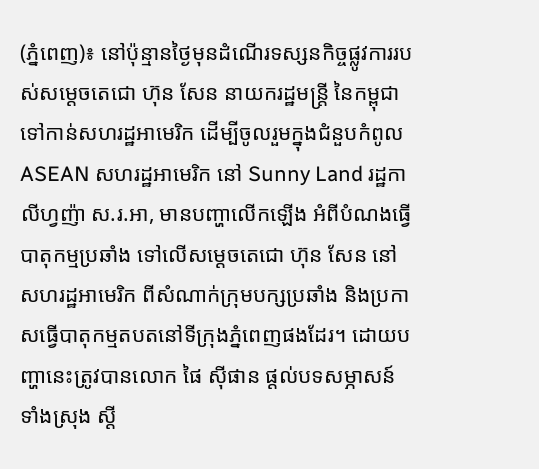(ភ្នំពេញ)៖ នៅប៉ុន្មានថ្ងៃមុនដំណើរទស្សនកិច្ចផ្លូវការរបស់សម្តេចតេជោ ហ៊ុន សែន នាយករដ្ឋមន្រ្តី នៃកម្ពុជា ទៅកាន់សហរដ្ឋអាមេរិក ដើម្បីចូលរួមក្នុងជំនួបកំពូល ASEAN សហរដ្ឋអាមេរិក នៅ Sunny Land រដ្ឋកាលីហ្វញ៉ា ស.រ.អា, មានបញ្ហាលើកឡើង អំពីបំណងធ្វើបាតុកម្មប្រឆាំង ទៅលើសម្តេចតេជោ ហ៊ុន សែន នៅសហរដ្ឋអាមេរិក ពីសំណាក់ក្រុមបក្សប្រឆាំង និងប្រកាសធ្វើបាតុកម្មតបតនៅទីក្រុងភ្នំពេញផងដែរ។ ដោយបញ្ហានេះត្រូវបានលោក ផៃ ស៊ីផាន ផ្តល់បទសម្ភាសន៍ទាំងស្រុង ស្តី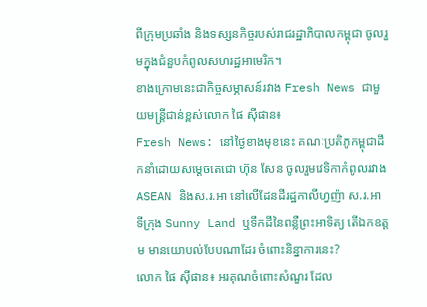ពីក្រុមប្រឆាំង និងទស្សនកិច្ចរបស់រាជរដ្ឋាភិបាលកម្ពុជា ចូលរួមក្នុងជំនួបកំពូលសហរដ្ឋអាមេរិក។
ខាងក្រោមនេះជាកិច្ចសម្ភាសន៍រវាង Fresh News ជាមួយមន្រ្តីជាន់ខ្ពស់លោក ផៃ ស៊ីផាន៖
Fresh News: នៅថ្ងៃខាងមុខនេះ គណៈប្រតិភូកម្ពុជាដឹកនាំដោយសម្តេចតេជោ ហ៊ុន សែន ចូលរួមវេទិកាកំពូលរវាង ASEAN និងស.រ.អា នៅលើដែនដីរដ្ឋកាលីហ្វញ៉ា ស.រ.អា ទីក្រុង Sunny Land ឬទឹកដីនៃពន្លឺព្រះអាទិត្យ តើឯកឧត្តម មានយោបល់បែបណាដែរ ចំពោះនិន្នាការនេះ?
លោក ផៃ ស៊ីផាន៖ អរគុណចំពោះសំណួរ ដែល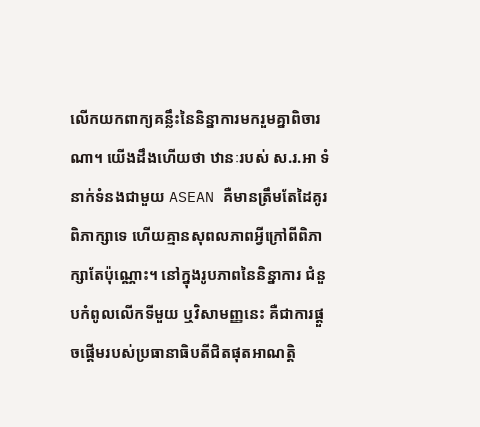លើកយកពាក្យគន្លឹះនៃនិន្នាការមករួមគ្នាពិចារណា។ យើងដឹងហើយថា ឋានៈរបស់ ស.រ.អា ទំនាក់ទំនងជាមួយ ASEAN គឺមានត្រឹមតែដៃគូរពិភាក្សាទេ ហើយគ្មានសុពលភាពអ្វីក្រៅពីពិភាក្សាតែប៉ុណ្ណោះ។ នៅក្នុងរូបភាពនៃនិន្នាការ ជំនួបកំពូលលើកទីមួយ ឬវិសាមញ្ញនេះ គឺជាការផ្តួចផ្តើមរបស់ប្រធានាធិបតីជិតផុតអាណត្តិ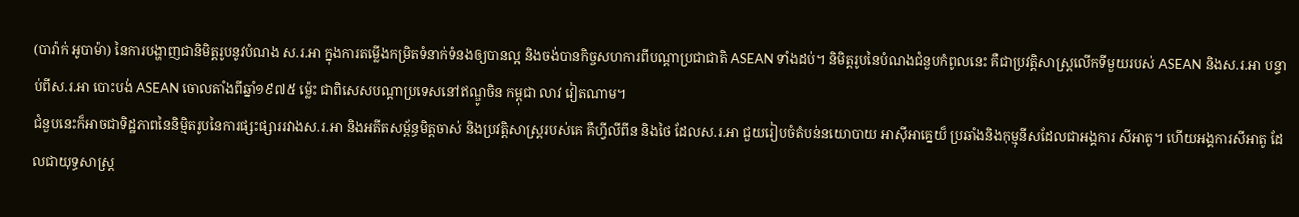(បារ៉ាក់ អូបាម៉ា) នៃការបង្ហាញជានិមិត្តរូបនូវបំណង ស.រ.អា ក្នុងការតម្លើងកម្រិតទំនាក់ទំនងឲ្យបានល្អ និងចង់បានកិច្ចសហការពីបណ្តាប្រជាជាតិ ASEAN ទាំងដប់។ និមិត្តរូបនៃបំណងជំនួបកំពូលនេះ គឺជាប្រវត្តិសាស្ត្រលើកទីមួយរបស់ ASEAN និងស.រ.អា បន្ទាប់ពីស.រ.អា បោះបង់ ASEAN ចោលតាំងពីឆ្នាំ១៩៧៥ ម្ល៉េះ ជាពិសេសបណ្តាប្រទេសនៅឥណ្ឌូចិន កម្ពុជា លាវ វៀតណាម។
ជំនួបនេះក៏អាចជាទិដ្ឋភាពនៃនិម្មិតរូបនៃការផ្សះផ្សាររវាងស.រ.អា និងអតីតសម្ព័ន្ធមិត្តចាស់ និងប្រវត្តិសាស្ត្ររបស់គេ គឺហ្វីលីពីន និងថៃ ដែលស.រ.អា ជួយរៀបចំតំបន់នយោបាយ អាស៊ីអាគ្នេយ៏ ប្រឆាំងនិងកុម្មុនីសដែលជាអង្គការ សីអាតូ។ ហើយអង្គការសីអាតូ ដែលជាយុទ្ធសាស្ត្រ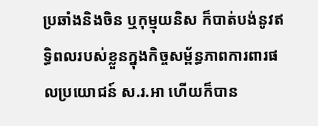ប្រឆាំងនិងចិន ឬកុម្មុយនិស ក៏បាត់បង់នូវឥទ្ធិពលរបស់ខ្លួនក្នុងកិច្ចសម្ព័ន្ធភាពការពារផលប្រយោជន៍ ស.រ.អា ហើយក៏បាន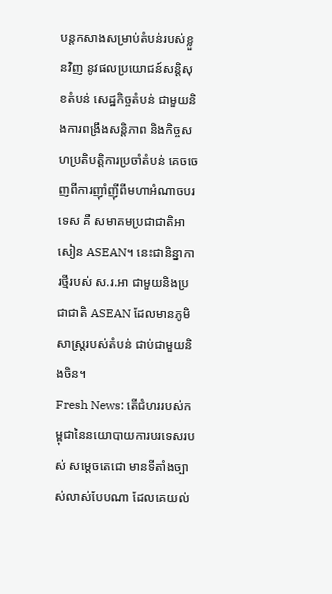បន្តកសាងសម្រាប់តំបន់របស់ខ្លួនវិញ នូវផលប្រយោជន៍សន្តិសុខតំបន់ សេដ្ឋកិច្ចតំបន់ ជាមួយនិងការពង្រឹងសន្តិភាព និងកិច្ចសហប្រតិបត្តិការប្រចាំតំបន់ គេចចេញពីការញ៉ាំញ៉ីពីមហាអំណាចបរទេស គឺ សមាគមប្រជាជាតិអាសៀន ASEAN។ នេះជានិន្នាការថ្មីរបស់ ស.រ.អា ជាមួយនិងប្រជាជាតិ ASEAN ដែលមានភូមិសាស្ត្ររបស់តំបន់ ជាប់ជាមួយនិងចិន។
Fresh News: តើជំហររបស់កម្ពុជានៃនយោបាយការបរទេសរបស់ សម្តេចតេជោ មានទីតាំងច្បាស់លាស់បែបណា ដែលគេយល់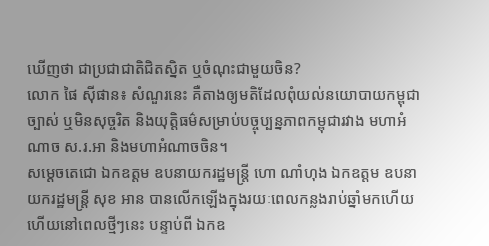ឃើញថា ជាប្រជាជាតិជិតស្និត ឬចំណុះជាមួយចិន?
លោក ផៃ ស៊ីផាន៖ សំណួរនេះ គឺតាងឲ្យមតិដែលពុំយល់នយោបាយកម្ពុជាច្បាស់ ឬមិនសុច្ចរិត និងយុត្តិធម៌សម្រាប់បច្ចុប្បន្នភាពកម្ពុជារវាង មហាអំណាច ស.រ.អា និងមហាអំណាចចិន។
សម្តេចតេជោ ឯកឧត្តម ឧបនាយករដ្ឋមន្ត្រី ហោ ណាំហុង ឯកឧត្តម ឧបនាយករដ្ឋមន្ត្រី សុខ អាន បានលើកឡើងក្នុងរយៈពេលកន្លងរាប់ឆ្នាំមកហើយ ហើយនៅពេលថ្មីៗនេះ បន្ទាប់ពី ឯកឧ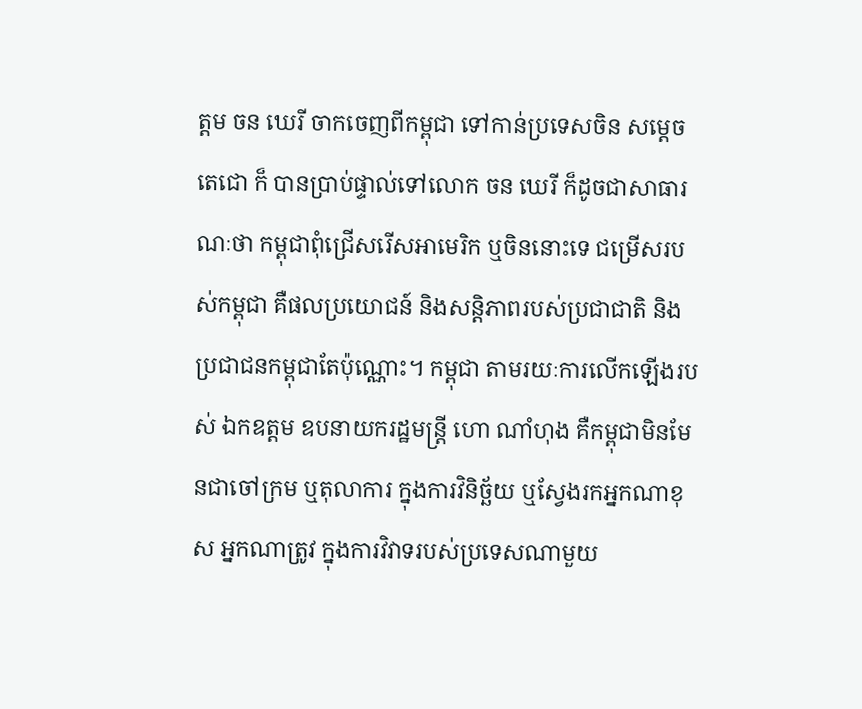ត្តម ចន ឃេរី ចាកចេញពីកម្ពុជា ទៅកាន់ប្រទេសចិន សម្តេចតេជោ ក៏ បានប្រាប់ផ្ទាល់ទៅលោក ចន ឃេរី ក៏ដូចជាសាធារណៈថា កម្ពុជាពុំជ្រើសរើសអាមេរិក ឬចិននោះទេ ជម្រើសរបស់កម្ពុជា គឺផលប្រយោជន៍ និងសន្តិភាពរបស់ប្រជាជាតិ និងប្រជាជនកម្ពុជាតែប៉ុណ្ណោះ។ កម្ពុជា តាមរយៈការលើកឡើងរបស់ ឯកឧត្តម ឧបនាយករដ្ឋមន្ត្រី ហោ ណាំហុង គឺកម្ពុជាមិនមែនជាចៅក្រម ឬតុលាការ ក្នុងការវិនិច្ឆ័យ ឬស្វែងរកអ្នកណាខុស អ្នកណាត្រូវ ក្នុងការវិវាទរបស់ប្រទេសណាមួយ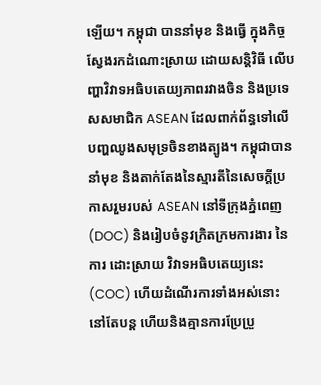ឡើយ។ កម្ពុជា បាននាំមុខ និងធ្វើ ក្នុងកិច្ចស្វែងរកដំណោះស្រាយ ដោយសន្តិវិធី លើបញ្ហាវិវាទអធិបតេយ្យភាពរវាងចិន និងប្រទេសសមាជិក ASEAN ដែលពាក់ព័ន្ធទៅលើបញ្ហឈូងសមុទ្រចិនខាងត្បូង។ កម្ពុជាបាននាំមុខ និងតាក់តែងនៃស្មារតីនៃសេចក្តីប្រកាសរួមរបស់ ASEAN នៅទីក្រុងភ្នំពេញ (DOC) និងរៀបចំនូវក្រិតក្រមការងារ នៃការ ដេាះស្រាយ វិវាទអធិបតេយ្យនេះ (COC) ហើយដំណើរការទាំងអស់នោះ នៅតែបន្ត ហើយនិងគ្មានការប្រែប្រួ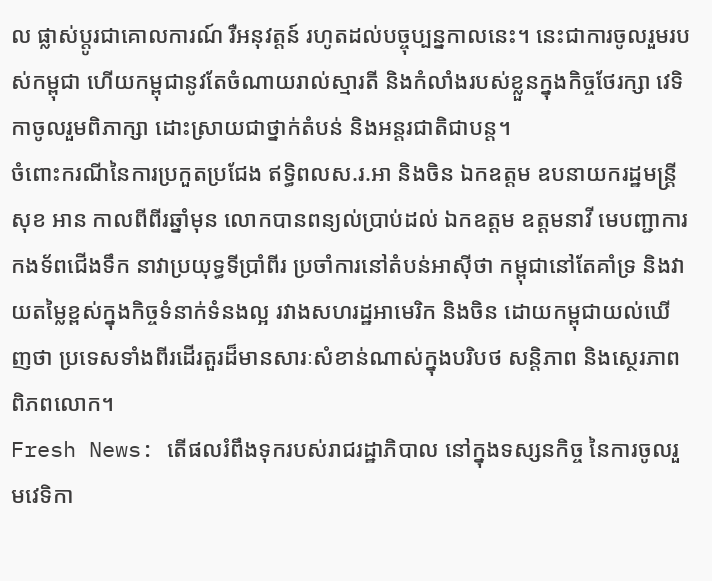ល ផ្លាស់ប្តូរជាគោលការណ៍ រឺអនុវត្តន៍ រហូតដល់បច្ចុប្បន្នកាលនេះ។ នេះជាការចូលរួមរបស់កម្ពុជា ហើយកម្ពុជានូវតែចំណាយរាល់ស្មារតី និងកំលាំងរបស់ខ្លួនក្នុងកិច្ចថែរក្សា វេទិកាចូលរួមពិភាក្សា ដោះស្រាយជាថ្នាក់តំបន់ និងអន្តរជាតិជាបន្ត។
ចំពោះករណីនៃការប្រកួតប្រជែង ឥទ្ធិពលស.រ.អា និងចិន ឯកឧត្តម ឧបនាយករដ្ឋមន្ត្រី សុខ អាន កាលពីពីរឆ្នាំមុន លោកបានពន្យល់ប្រាប់ដល់ ឯកឧត្តម ឧត្តមនាវី មេបញ្ជាការ កងទ័ពជើងទឹក នាវាប្រយុទ្ធទីប្រាំពីរ ប្រចាំការនៅតំបន់អាស៊ីថា កម្ពុជានៅតែគាំទ្រ និងវាយតម្លៃខ្ពស់ក្នុងកិច្ចទំនាក់ទំនងល្អ រវាងសហរដ្ឋអាមេរិក និងចិន ដោយកម្ពុជាយល់ឃើញថា ប្រទេសទាំងពីរដើរតួរដ៏មានសារៈសំខាន់ណាស់ក្នុងបរិបថ សន្តិភាព និងស្ថេរភាពពិភពលោក។
Fresh News: តើផលរំពឹងទុករបស់រាជរដ្ឋាភិបាល នៅក្នុងទស្សនកិច្ច នៃការចូលរួមវេទិកា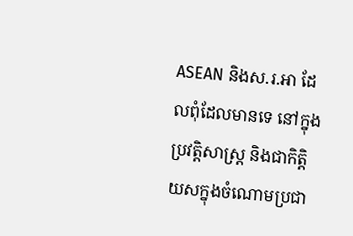ASEAN និងស.រ.អា ដែលពុំដែលមានទេ នៅក្នុងប្រវត្តិសាស្ត្រ និងជាកិត្តិយសក្នុងចំណោមប្រជា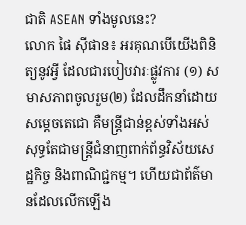ជាតិ ASEAN ទាំងមូលនេះ?
លោក ផៃ ស៊ីផាន៖ អរគុណបើយើងពិនិត្យនូវអ្វី ដែលជារបៀបវារៈផ្លូវការ (១) សមាសភាពចូលរួម(២) ដែលដឹកនាំដោយសម្តេចតេជោ គឺមន្ត្រីជាន់ខ្ពស់ទាំងអស់ សុទ្ធតែជាមន្ត្រីជំនាញពាក់ព័ន្ធវិស័យសេដ្ឋកិច្ច និងពាណិជ្ជកម្ម។ ហើយជាព័ត៌មានដែលលើកឡើង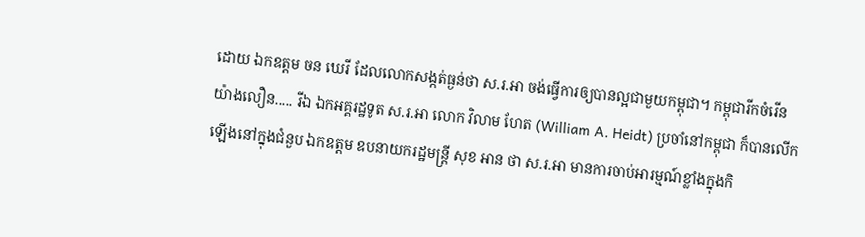ដោយ ឯកឧត្តម ចន ឃេរី ដែលលោកសង្កត់ធ្ងន់ថា ស.រ.អា ចង់ធ្វើការឲ្យបានល្អជាមួយកម្ពុជា។ កម្ពុជារីកចំរើនយ៉ាងលឿន..... រីឯ ឯកអគ្គរដ្ឋទូត ស.រ.អា លោក វិលាម ហែត (William A. Heidt) ប្រចាំនៅកម្ពុជា ក៏បានលើកឡើងនៅក្នុងជំនួប ឯកឧត្តម ឧបនាយករដ្ឋមន្ត្រី សុខ អាន ថា ស.រ.អា មានការចាប់អារម្មណ៍ខ្លាំងក្នុងកិ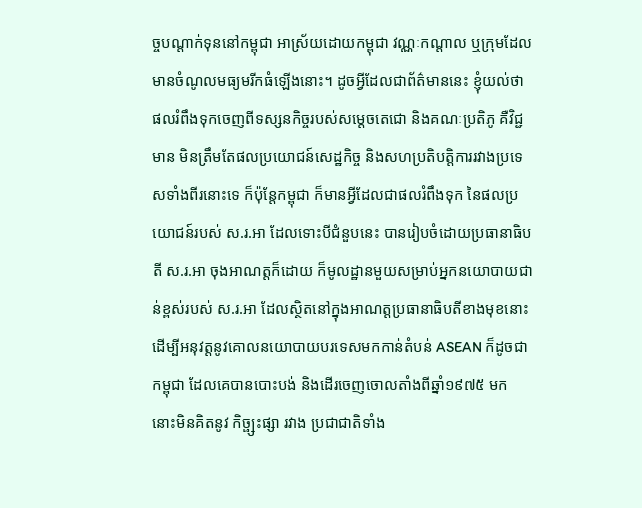ច្ចបណ្តាក់ទុននៅកម្ពុជា អាស្រ័យដោយកម្ពុជា វណ្ណៈកណ្តាល ឬក្រុមដែលមានចំណូលមធ្យមរីកធំឡើងនោះ។ ដូចអ្វីដែលជាព័ត៌មាននេះ ខ្ញុំយល់ថា ផលរំពឹងទុកចេញពីទស្សនកិច្ចរបស់សម្តេចតេជោ និងគណៈប្រតិភូ គឺវិជ្ជមាន មិនត្រឹមតែផលប្រយោជន៍សេដ្ឋកិច្ច និងសហប្រតិបត្តិការរវាងប្រទេសទាំងពីរនោះទេ ក៏ប៉ុន្តែកម្ពុជា ក៏មានអ្វីដែលជាផលរំពឹងទុក នៃផលប្រយោជន៍របស់ ស.រ.អា ដែលទោះបីជំនួបនេះ បានរៀបចំដោយប្រធានាធិបតី ស.រ.អា ចុងអាណត្តក៏ដោយ ក៏មូលដ្ឋានមួយសម្រាប់អ្នកនយោបាយជាន់ខ្ពស់របស់ ស.រ.អា ដែលស្ថិតនៅក្នុងអាណត្តប្រធានាធិបតីខាងមុខនោះ ដើម្បីអនុវត្តនូវគោលនយោបាយបរទេសមកកាន់តំបន់ ASEAN ក៏ដូចជាកម្ពុជា ដែលគេបានបោះបង់ និងដើរចេញចោលតាំងពីឆ្នាំ១៩៧៥ មក នោះមិនគិតនូវ កិច្ផ្សះផ្សា រវាង ប្រជាជាតិទាំង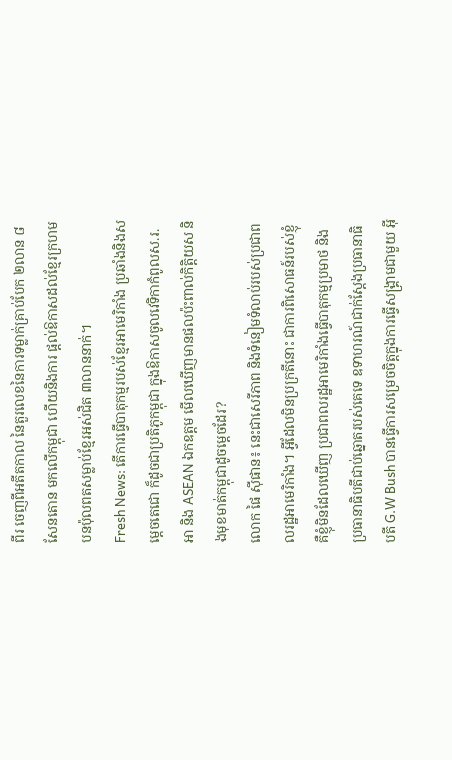ពីរ ចេញពីអតីតកាល នៃតួរលេខនៃការទម្លាក់គ្រាប់បែក ២លាន ៨សែនតោន មកលើកម្ពុជា ហើយនិងការ ផ្តល់ឱកាសដល់ខ្មែរក្រហម បនប៉ុលពតសម្លាប់ខ្មែរអស់ជិត ៣លាននាក់។
Fresh News: តើការធ្វើបាតុកម្មរបស់ខ្មែរអាមេរិកាំង ប្រឆាំងនិងសម្តេចតេជោ ក៏ដូចជាប្រតិភូកម្ពុជា ក្នុងឱកាសចូលវេទិកាកំពូលស.រ.អា និង ASEAN ឯកឧត្តម មើលឃើញមានផលប៉ះពាល់កិត្តិយស និងមុខមាត់កម្ពុជាដូចម្តេចដែរ?
លោក ផៃ ស៊ីផាន៖ នេះជាសេរីភាព និងទំនៀមទំលាប់របស់ប្រជាពលរដ្ឋអាមេរិកាំង។ អ្វីដែលមិនប្រក្រតីនោះ ជាការពិសោធន៍របស់ខ្ញុំ គឺខ្ញុំមិនដែលឃើញ ប្រជាពលរដ្ឋអាមេរិកាំងធ្វើបាតុកម្មប្រមាថ និងប្រធានាធិបតីជាប់ឆ្នោតរបស់គេទេ ឧទាហរណ៍ជាក់ស្តែងប្រធានាធិបតី G.W Bush បានធ្វើការសម្រេចចិត្តក្នុងការធ្វើសង្គ្រាមជាមួយ អ៊ី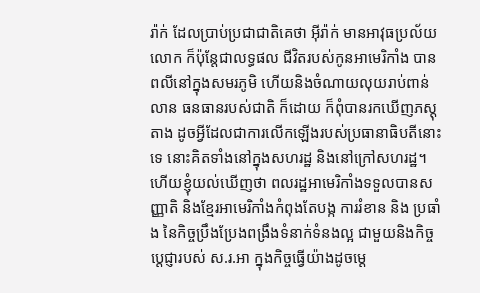រ៉ាក់ ដែលប្រាប់ប្រជាជាតិគេថា អ៊ីរ៉ាក់ មានអាវុធប្រល័យលោក ក៏ប៉ុន្តែជាលទ្ធផល ជីវិតរបស់កូនអាមេរិកាំង បានពលីនៅក្នុងសមរភូមិ ហើយនិងចំណាយលុយរាប់ពាន់លាន ធនធានរបស់ជាតិ ក៏ដោយ ក៏ពុំបានរកឃើញភស្តុតាង ដូចអ្វីដែលជាការលើកឡើងរបស់ប្រធានាធិបតីនោះទេ នោះគិតទាំងនៅក្នុងសហរដ្ឋ និងនៅក្រៅសហរដ្ឋ។ ហើយខ្ញុំយល់ឃើញថា ពលរដ្ឋអាមេរិកាំងទទួលបានសញ្ញាតិ និងខ្មែរអាមេរិកាំងកំពុងតែបង្ក ការរំខាន និង ប្រធាំង នៃកិច្ចប្រឹងប្រែងពង្រឹងទំនាក់ទំនងល្អ ជាមួយនិងកិច្ចប្តេជ្ញារបស់ ស.រ.អា ក្នុងកិច្ចធ្វើយ៉ាងដូចម្តេ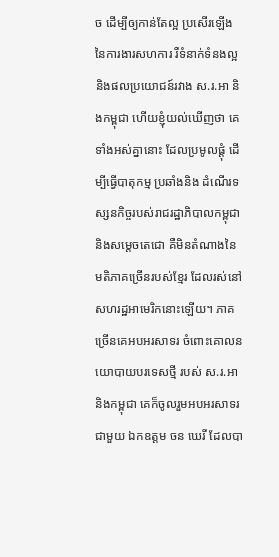ច ដើម្បីឲ្យកាន់តែល្អ ប្រសើរឡើង នៃការងារសហការ រឺទំនាក់ទំនងល្អ និងផលប្រយោជន៍រវាង ស.រ.អា និងកម្ពុជា ហើយខ្ញុំយល់ឃើញថា គេទាំងអស់គ្នានោះ ដែលប្រមូលផ្តុំ ដើម្បីធ្វើបាតុកម្ម ប្រឆាំងនិង ដំណើរទស្សនកិច្ចរបស់រាជរដ្ឋាភិបាលកម្ពុជា និងសម្តេចតេជោ គឺមិនតំណាងនៃមតិភាគច្រើនរបស់ខ្មែរ ដែលរស់នៅសហរដ្ឋអាមេរិកនោះឡើយ។ ភាគច្រើនគេអបអរសាទរ ចំពោះគោលនយោបាយបរទេសថ្មី របស់ ស.រ.អា និងកម្ពុជា គេក៏ចូលរួមអបអរសាទរ ជាមួយ ឯកឧត្តម ចន ឃេរី ដែលបា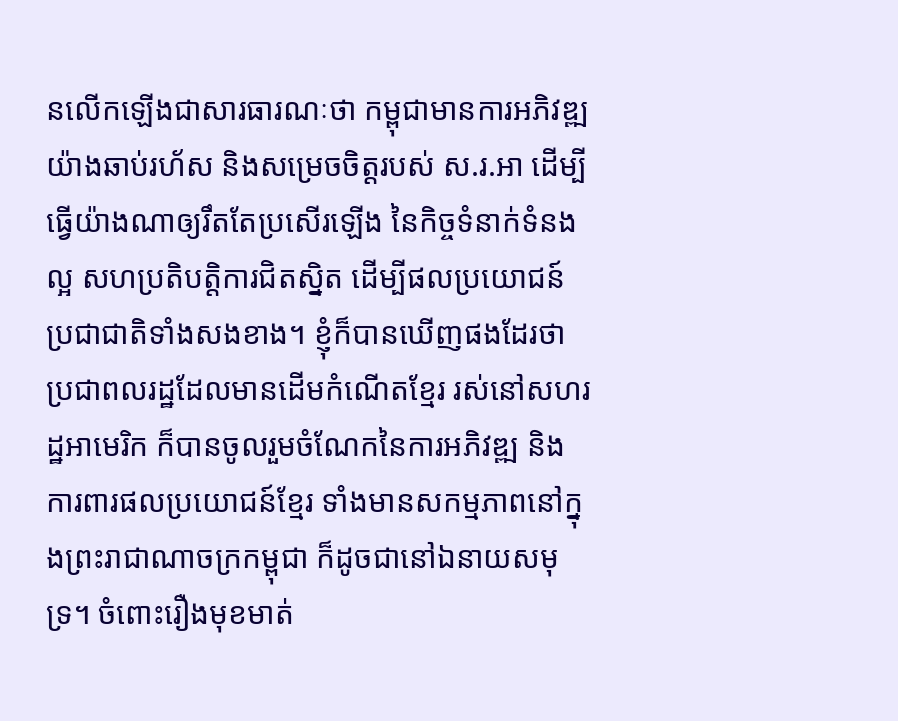នលើកឡើងជាសារធារណៈថា កម្ពុជាមានការអភិវឌ្ឍយ៉ាងឆាប់រហ័ស និងសម្រេចចិត្តរបស់ ស.រ.អា ដើម្បីធ្វើយ៉ាងណាឲ្យរឹតតែប្រសើរឡើង នៃកិច្ចទំនាក់ទំនងល្អ សហប្រតិបត្តិការជិតស្និត ដើម្បីផលប្រយោជន៍ប្រជាជាតិទាំងសងខាង។ ខ្ញុំក៏បានឃើញផងដែរថា ប្រជាពលរដ្ឋដែលមានដើមកំណើតខ្មែរ រស់នៅសហរដ្ឋអាមេរិក ក៏បានចូលរួមចំណែកនៃការអភិវឌ្ឍ និងការពារផលប្រយោជន៍ខ្មែរ ទាំងមានសកម្មភាពនៅក្នុងព្រះរាជាណាចក្រកម្ពុជា ក៏ដូចជានៅឯនាយសមុទ្រ។ ចំពោះរឿងមុខមាត់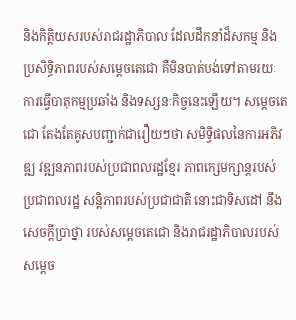និងកិត្តិយសរបស់រាជរដ្ឋាភិបាល ដែលដឹកនាំដ៏សកម្ម និងប្រសិទ្ធិភាពរបស់សម្តេចតេជោ គឺមិនបាត់បង់ទៅតាមរយៈការធ្វើបាតុកម្មប្រឆាំង និងទស្សនៈកិច្ចនេះឡើយ។ សម្តេចតេជោ តែងតែគូសបញ្ជាក់ជារឿយៗថា សមិទ្ធិផលនៃការអភិវឌ្ឍ វឌ្ឍនភាពរបស់ប្រជាពលរដ្ឋខ្មែរ ភាពក្សេមក្សាន្តរបស់ប្រជាពលរដ្ឋ សន្តិភាពរបស់ប្រជាជាតិ នោះជាទិសដៅ នឹង សេចក្តីប្រាថ្នា របស់សម្តេចតេជោ និងរាជរដ្ឋាភិបាលរបស់សម្តេច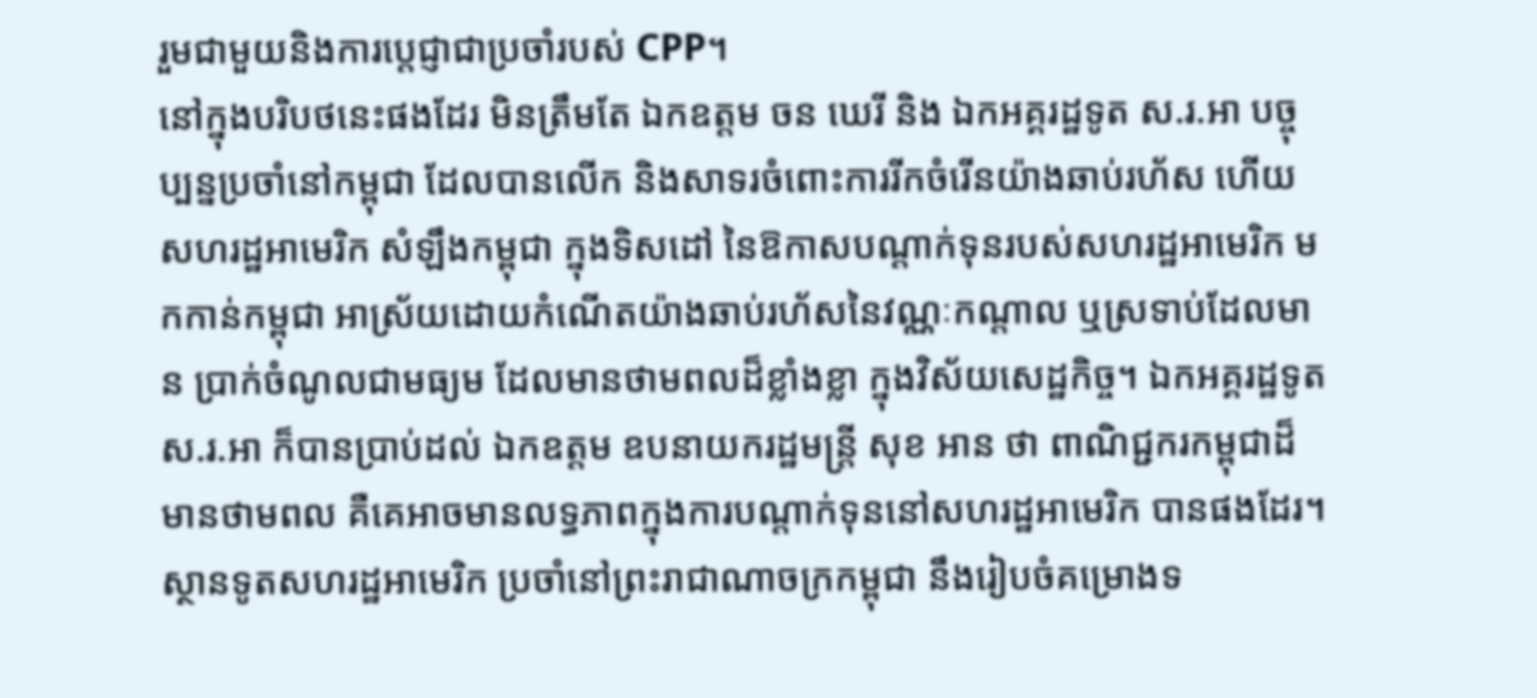រួមជាមួយនិងការប្តេជ្ញាជាប្រចាំរបស់ CPP។
នៅក្នុងបរិបថនេះផងដែរ មិនត្រឹមតែ ឯកឧត្តម ចន ឃេរី និង ឯកអគ្គរដ្ឋទូត ស.រ.អា បច្ចុប្បន្នប្រចាំនៅកម្ពុជា ដែលបានលើក និងសាទរចំពោះការរីកចំរើនយ៉ាងឆាប់រហ័ស ហើយសហរដ្ឋអាមេរិក សំឡឹងកម្ពុជា ក្នុងទិសដៅ នៃឱកាសបណ្តាក់ទុនរបស់សហរដ្ឋអាមេរិក មកកាន់កម្ពុជា អាស្រ័យដោយកំណើតយ៉ាងឆាប់រហ័សនៃវណ្ណៈកណ្តាល ឬស្រទាប់ដែលមាន ប្រាក់ចំណូលជាមធ្យម ដែលមានថាមពលដ៏ខ្លាំងខ្លា ក្នុងវិស័យសេដ្ឋកិច្ច។ ឯកអគ្គរដ្ឋទូត ស.រ.អា ក៏បានប្រាប់ដល់ ឯកឧត្តម ឧបនាយករដ្ឋមន្ត្រី សុខ អាន ថា ពាណិជ្ជករកម្ពុជាដ៏មានថាមពល គឺគេអាចមានលទ្ធភាពក្នុងការបណ្តាក់ទុននៅសហរដ្ឋអាមេរិក បានផងដែរ។ ស្ថានទូតសហរដ្ឋអាមេរិក ប្រចាំនៅព្រះរាជាណាចក្រកម្ពុជា នឹងរៀបចំគម្រោងទ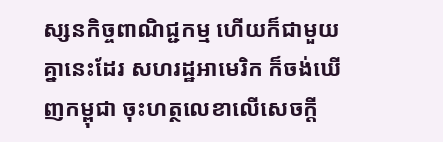ស្សនកិច្ចពាណិជ្ជកម្ម ហើយក៏ជាមួយគ្នានេះដែរ សហរដ្ឋអាមេរិក ក៏ចង់ឃើញកម្ពុជា ចុះហត្ថលេខាលើសេចក្តី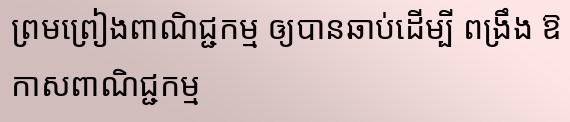ព្រមព្រៀងពាណិជ្ជកម្ម ឲ្យបានឆាប់ដើម្បី ពង្រឹង ឱកាសពាណិជ្ជកម្ម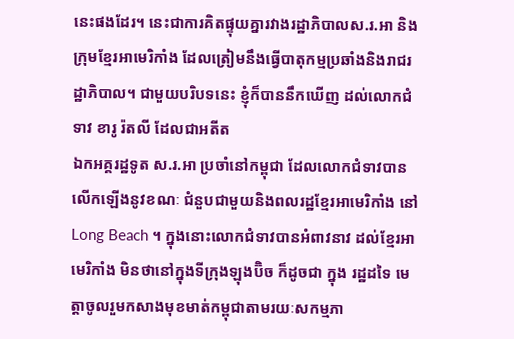នេះផងដែរ។ នេះជាការគិតផ្ទុយគ្នារវាងរដ្ឋាភិបាលស.រ.អា និងក្រុមខ្មែរអាមេរិកាំង ដែលត្រៀមនឹងធ្វើបាតុកម្មប្រឆាំងនិងរាជរដ្ឋាភិបាល។ ជាមួយបរិបទនេះ ខ្ញុំក៏បាននឹកឃើញ ដល់លោកជំទាវ ខារូ រ៉តលី ដែលជាអតីត
ឯកអគ្គរដ្ឋទូត ស.រ.អា ប្រចាំនៅកម្ពុជា ដែលលោកជំទាវបានលើកឡើងនូវខណៈ ជំនួបជាមួយនិងពលរដ្ឋខ្មែរអាមេរិកាំង នៅ Long Beach ។ ក្នុងនោះលោកជំទាវបានអំពាវនាវ ដល់ខ្មែរអាមេរិកាំង មិនថានៅក្នុងទីក្រុងឡុងប៊ិច ក៏ដូចជា ក្នុង រដ្ឋដទៃ មេត្តាចូលរួមកសាងមុខមាត់កម្ពុជាតាមរយៈសកម្មភា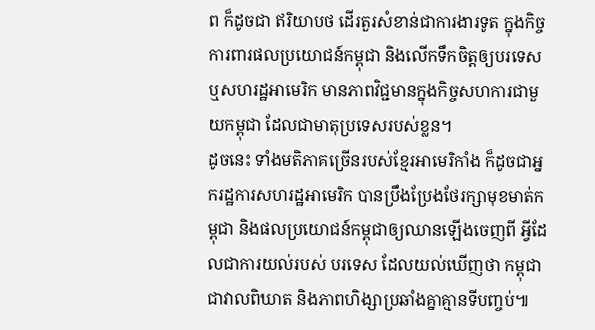ព ក៏ដូចជា ឥរិយាបថ ដើរតួរសំខាន់ជាការងារទូត ក្នុងកិច្ចការពារផលប្រយោជន៍កម្ពុជា និងលើកទឹកចិត្តឲ្យបរទេស ឬសហរដ្ឋអាមេរិក មានភាពវិជ្ជមានក្នុងកិច្ចសហការជាមួយកម្ពុជា ដែលជាមាតុប្រទេសរបស់ខ្លន។
ដូចនេះ ទាំងមតិភាគច្រើនរបស់ខ្មែរអាមេរិកាំង ក៏ដូចជាអ្នករដ្ឋការសហរដ្ឋអាមេរិក បានប្រឹងប្រែងថែរក្សាមុខមាត់កម្ពុជា និងផលប្រយោជន៍កម្ពុជាឲ្យឈានឡើងចេញពី អ្វីដែលជាការយល់របស់ បរទេស ដែលយល់ឃើញថា កម្ពុជាជាវាលពិឃាត និងភាពហិង្សាប្រឆាំងគ្នាគ្មានទីបញ្ចប់៕